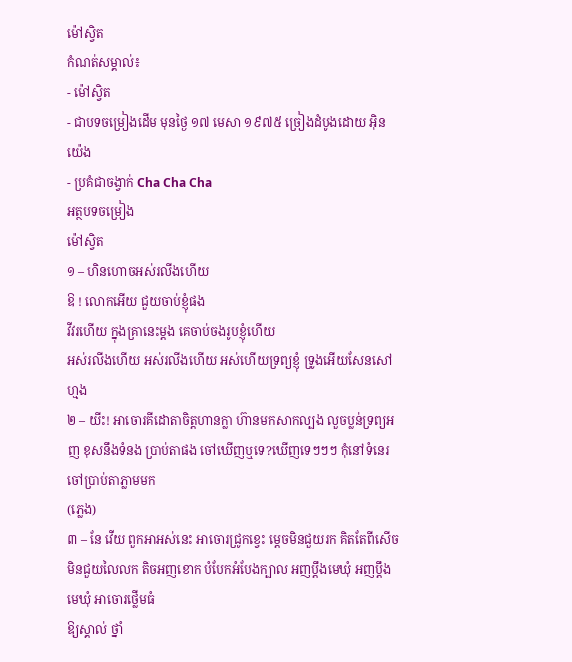ម៉ៅស្វិត
កំណត់សម្គាល់៖
- ម៉ៅស្វិត
- ជាបទចម្រៀងដើម មុនថ្ងៃ ១៧ មេសា ១៩៧៥ ច្រៀងដំបូងដោយ អុិន យ៉េង
- ប្រគំជាចង្វាក់ Cha Cha Cha
អត្ថបទចម្រៀង
ម៉ៅស្វិត
១ – ហិនហោចអស់រលីងហើយ
ឱ ! លោកអើយ ជួយចាប់ខ្ញុំផង
វីវរហើយ ក្នុងគ្រានេះម្ដង គេចាប់ចងរូបខ្ញុំហើយ
អស់រលីងហើយ អស់រលីងហើយ អស់ហើយទ្រព្យខ្ញុំ ទ្រូងអើយសែនសៅហ្មង
២ – យីះ! អាចោរគីដោតាចិត្តហានក្លា ហ៊ានមកសាកល្បង លួចប្លន់ទ្រព្យអញ ខុសនឹងទំនង ប្រាប់តាផង ចៅឃើញឬទេ?ឃើញទេៗៗៗ កុំនៅទំនេរ ចៅប្រាប់តាភ្លាមមក
(ភ្លេង)
៣ – នែ វើយ ពួកអាអស់នេះ អាចោរជ្រូកខ្វេះ ម្ដេចមិនជួយរក គិតតែពីសើច មិនជួយលៃលក តិចអញខោក បំបែកអំបែងក្បាល អញប្ដឹងមេឃុំ អញប្ដឹងមេឃុំ អាចោរថ្លើមធំ
ឱ្យស្គាល់ ថ្នាំ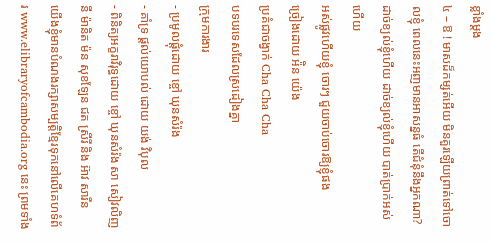ខ្លាំងម្ដង
៤ – ឱ ! មាសដ៏កម្សត់អើយ មិនគួរឡើយព្រាត់ទៅចោលខ្ញុំ ពេលនេះអញមានអាសន្នធំ តើជំនុំនឹងអ្នកណា? ដាច់ខ្យល់ខ្ញុំហើយ ដាច់ខ្យល់ខ្ញុំហើយ បាត់ប្រាក់អស់ហើយ
អស់ផ្លូវហើយខ្ញុំ ចោរៗ ជួយចាប់ចោរឱ្យខ្ញុំផង
ច្រៀងដោយ អ៉ិន យ៉េង
ប្រគំជាចង្វាក់ Cha Cha Cha
បទបរទេសដែលស្រដៀងគ្នា
ក្រុមការងារ
- ប្រមូលផ្តុំដោយ ខ្ចៅ ឃុនសំរ៉ង
- គាំទ្រ ផ្តល់យោបល់ ដោយ យង់ វិបុល
- ពិនិត្យអក្ខរាវិរុទ្ធដោយ ខ្ចៅ ឃុនសំរ៉ង សា សៀវលិញ នី ម៉ានិត ម៉ន សុខឡែន ជត ស្រីរី និង អ៊ាវ សារីន
យើងខ្ញុំមានបំណងរក្សាសម្បត្តិខ្មែរទុកនៅលើគេហទំព័រ www.elibraryofcambodia.org នេះ ព្រមទាំង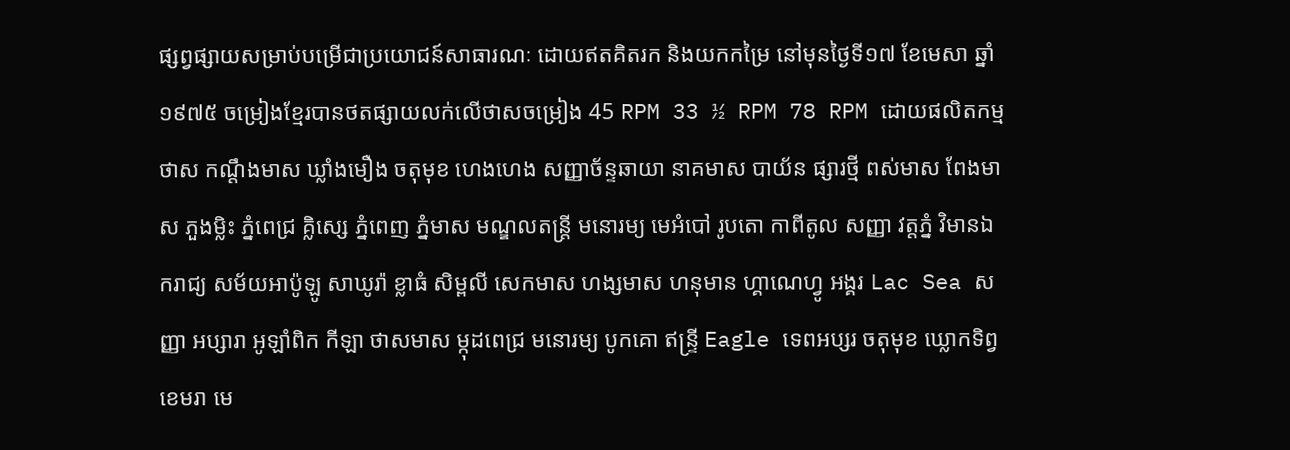ផ្សព្វផ្សាយសម្រាប់បម្រើជាប្រយោជន៍សាធារណៈ ដោយឥតគិតរក និងយកកម្រៃ នៅមុនថ្ងៃទី១៧ ខែមេសា ឆ្នាំ១៩៧៥ ចម្រៀងខ្មែរបានថតផ្សាយលក់លើថាសចម្រៀង 45 RPM 33 ½ RPM 78 RPM ដោយផលិតកម្ម ថាស កណ្ដឹងមាស ឃ្លាំងមឿង ចតុមុខ ហេងហេង សញ្ញាច័ន្ទឆាយា នាគមាស បាយ័ន ផ្សារថ្មី ពស់មាស ពែងមាស ភួងម្លិះ ភ្នំពេជ្រ គ្លិស្សេ ភ្នំពេញ ភ្នំមាស មណ្ឌលតន្រ្តី មនោរម្យ មេអំបៅ រូបតោ កាពីតូល សញ្ញា វត្តភ្នំ វិមានឯករាជ្យ សម័យអាប៉ូឡូ សាឃូរ៉ា ខ្លាធំ សិម្ពលី សេកមាស ហង្សមាស ហនុមាន ហ្គាណេហ្វូ អង្គរ Lac Sea សញ្ញា អប្សារា អូឡាំពិក កីឡា ថាសមាស ម្កុដពេជ្រ មនោរម្យ បូកគោ ឥន្ទ្រី Eagle ទេពអប្សរ ចតុមុខ ឃ្លោកទិព្វ ខេមរា មេ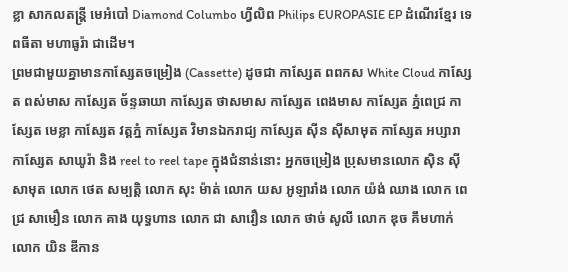ខ្លា សាកលតន្ត្រី មេអំបៅ Diamond Columbo ហ្វីលិព Philips EUROPASIE EP ដំណើរខ្មែរ ទេពធីតា មហាធូរ៉ា ជាដើម។
ព្រមជាមួយគ្នាមានកាសែ្សតចម្រៀង (Cassette) ដូចជា កាស្សែត ពពកស White Cloud កាស្សែត ពស់មាស កាស្សែត ច័ន្ទឆាយា កាស្សែត ថាសមាស កាស្សែត ពេងមាស កាស្សែត ភ្នំពេជ្រ កាស្សែត មេខ្លា កាស្សែត វត្តភ្នំ កាស្សែត វិមានឯករាជ្យ កាស្សែត ស៊ីន ស៊ីសាមុត កាស្សែត អប្សារា កាស្សែត សាឃូរ៉ា និង reel to reel tape ក្នុងជំនាន់នោះ អ្នកចម្រៀង ប្រុសមានលោក ស៊ិន ស៊ីសាមុត លោក ថេត សម្បត្តិ លោក សុះ ម៉ាត់ លោក យស អូឡារាំង លោក យ៉ង់ ឈាង លោក ពេជ្រ សាមឿន លោក គាង យុទ្ធហាន លោក ជា សាវឿន លោក ថាច់ សូលី លោក ឌុច គឹមហាក់ លោក យិន ឌីកាន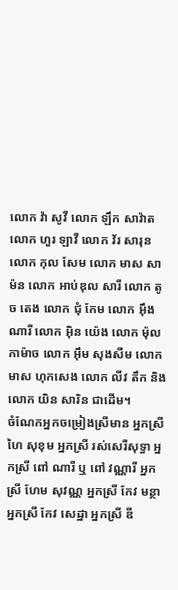លោក វ៉ា សូវី លោក ឡឹក សាវ៉ាត លោក ហួរ ឡាវី លោក វ័រ សារុន លោក កុល សែម លោក មាស សាម៉ន លោក អាប់ឌុល សារី លោក តូច តេង លោក ជុំ កែម លោក អ៊ឹង ណារី លោក អ៊ិន យ៉េង លោក ម៉ុល កាម៉ាច លោក អ៊ឹម សុងសឺម លោក មាស ហុកសេង លោក លីវ តឹក និងលោក យិន សារិន ជាដើម។
ចំណែកអ្នកចម្រៀងស្រីមាន អ្នកស្រី ហៃ សុខុម អ្នកស្រី រស់សេរីសុទ្ធា អ្នកស្រី ពៅ ណារី ឬ ពៅ វណ្ណារី អ្នកស្រី ហែម សុវណ្ណ អ្នកស្រី កែវ មន្ថា អ្នកស្រី កែវ សេដ្ឋា អ្នកស្រី ឌី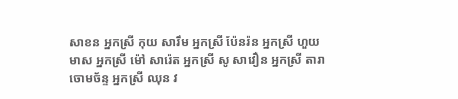សាខន អ្នកស្រី កុយ សារឹម អ្នកស្រី ប៉ែនរ៉ន អ្នកស្រី ហួយ មាស អ្នកស្រី ម៉ៅ សារ៉េត អ្នកស្រី សូ សាវឿន អ្នកស្រី តារា ចោមច័ន្ទ អ្នកស្រី ឈុន វ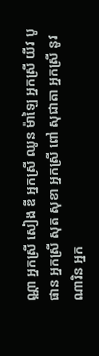ណ្ណា អ្នកស្រី សៀង ឌី អ្នកស្រី ឈូន ម៉ាឡៃ អ្នកស្រី យីវ បូផាន អ្នកស្រី សុត សុខា អ្នកស្រី ពៅ សុជាតា អ្នកស្រី នូវ ណារិន អ្នក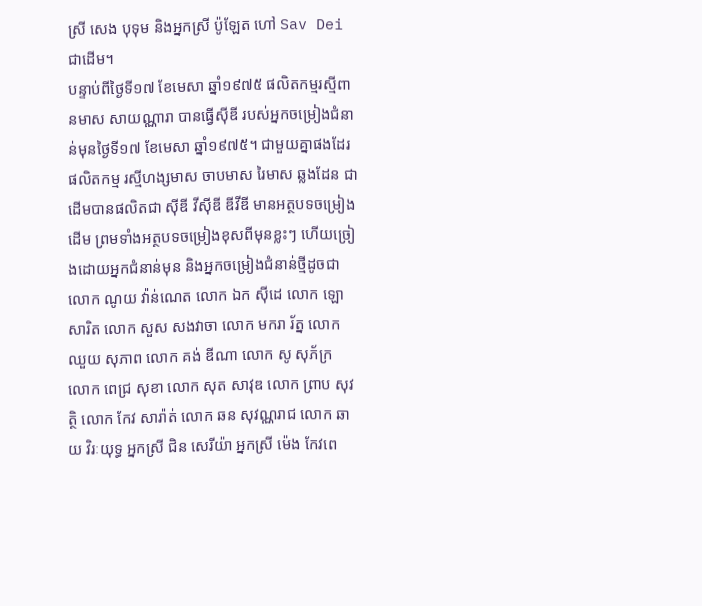ស្រី សេង បុទុម និងអ្នកស្រី ប៉ូឡែត ហៅ Sav Dei ជាដើម។
បន្ទាប់ពីថ្ងៃទី១៧ ខែមេសា ឆ្នាំ១៩៧៥ ផលិតកម្មរស្មីពានមាស សាយណ្ណារា បានធ្វើស៊ីឌី របស់អ្នកចម្រៀងជំនាន់មុនថ្ងៃទី១៧ ខែមេសា ឆ្នាំ១៩៧៥។ ជាមួយគ្នាផងដែរ ផលិតកម្ម រស្មីហង្សមាស ចាបមាស រៃមាស ឆ្លងដែន ជាដើមបានផលិតជា ស៊ីឌី វីស៊ីឌី ឌីវីឌី មានអត្ថបទចម្រៀងដើម ព្រមទាំងអត្ថបទចម្រៀងខុសពីមុនខ្លះៗ ហើយច្រៀងដោយអ្នកជំនាន់មុន និងអ្នកចម្រៀងជំនាន់ថ្មីដូចជា លោក ណូយ វ៉ាន់ណេត លោក ឯក ស៊ីដេ លោក ឡោ សារិត លោក សួស សងវាចា លោក មករា រ័ត្ន លោក ឈួយ សុភាព លោក គង់ ឌីណា លោក សូ សុភ័ក្រ លោក ពេជ្រ សុខា លោក សុត សាវុឌ លោក ព្រាប សុវត្ថិ លោក កែវ សារ៉ាត់ លោក ឆន សុវណ្ណរាជ លោក ឆាយ វិរៈយុទ្ធ អ្នកស្រី ជិន សេរីយ៉ា អ្នកស្រី ម៉េង កែវពេ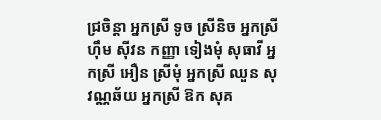ជ្រចិន្តា អ្នកស្រី ទូច ស្រីនិច អ្នកស្រី ហ៊ឹម ស៊ីវន កញ្ញា ទៀងមុំ សុធាវី អ្នកស្រី អឿន ស្រីមុំ អ្នកស្រី ឈួន សុវណ្ណឆ័យ អ្នកស្រី ឱក សុគ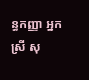ន្ធកញ្ញា អ្នកស្រី សុ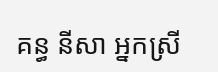គន្ធ នីសា អ្នកស្រី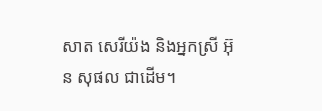សាត សេរីយ៉ង និងអ្នកស្រី អ៊ុន សុផល ជាដើម។